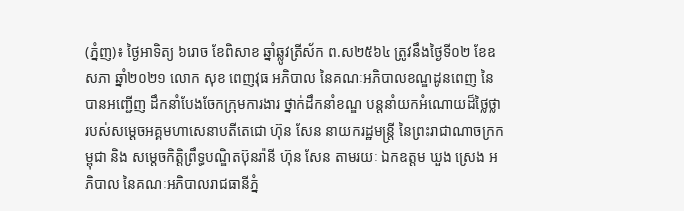(ភ្នំញ)៖ ថ្ងៃអាទិត្យ ៦រោច ខែពិសាខ ឆ្នាំឆ្លូវត្រីស័ក ព.ស២៥៦៤ ត្រូវនឹងថ្ងៃទី០២ ខែឧសភា ឆ្នាំ២០២១ លោក សុខ ពេញវុធ អភិបាល នៃគណៈអភិបាលខណ្ឌដូនពេញ នៃ បានអញ្ជើញ ដឹកនាំបែងចែកក្រុមការងារ ថ្នាក់ដឹកនាំខណ្ឌ បន្ដនាំយកអំណោយដ៏ថ្លៃថ្លារបស់សម្តេចអគ្គមហាសេនាបតីតេជោ ហ៊ុន សែន នាយករដ្ឋមន្ត្រី នៃព្រះរាជាណាចក្រកម្ពុជា និង សម្តេចកិត្តិព្រឹទ្ធបណ្ឌិតប៊ុនរ៉ានី ហ៊ុន សែន តាមរយៈ ឯកឧត្តម ឃួង ស្រេង អភិបាល នៃគណៈអភិបាលរាជធានីភ្នំ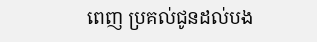ពេញ ប្រគល់ជូនដល់បង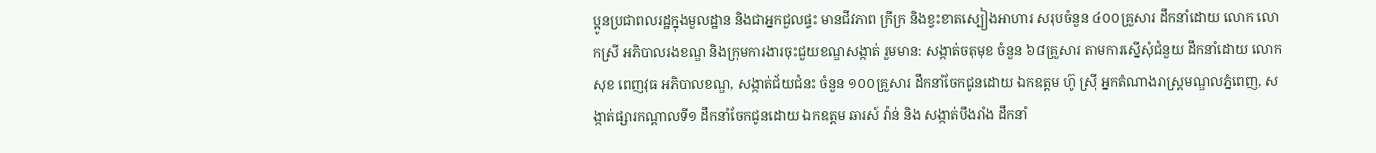ប្អូនប្រជាពលរដ្ឋក្នុងមួលដ្ឋាន និងជាអ្នកជួលផ្ទះ មានជីវភាព ក្រីក្រ និងខ្វះខាតស្បៀងអាហារ សរុបចំនួន ៤០០គ្រួសារ ដឹកនាំដោយ លោក លោកស្រី អភិបាលរងខណ្ឌ និងក្រុមការងារចុះជួយខណ្ឌសង្កាត់ រួមមាន: សង្កាត់ចតុមុខ ចំនួន ៦៨គ្រួសារ តាមការស្នើសុំជំនួយ ដឹកនាំដោយ លោក សុខ ពេញវុធ អភិបាលខណ្ឌ, សង្កាត់ជ័យជំនះ ចំនួន ១០០គ្រួសារ ដឹកនាំចែកជូនដោយ ឯកឧត្តម ហ៊ូ ស្រ៊ី អ្នកតំណាងរាស្ត្រមណ្ឌលភ្នំពេញ, សង្កាត់ផ្សារកណ្តាលទី១ ដឹកនាំចែកជូនដោយ ឯកឧត្តម ឆារស៍ វ៉ាន់ និង សង្កាត់បឹងរាំង ដឹកនាំ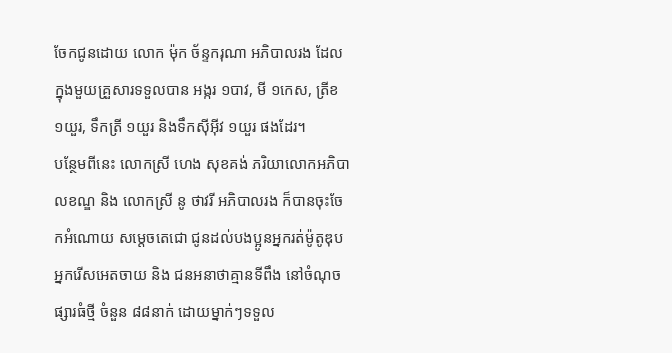ចែកជូនដោយ លោក ម៉ុក ច័ន្ទករុណា អភិបាលរង ដែលក្នុងមួយគ្រួសារទទួលបាន អង្ករ ១បាវ, មី ១កេស, ត្រីខ ១យួរ, ទឹកត្រី ១យួរ និងទឹកស៊ីអ៊ីវ ១យួរ ផងដែរ។
បន្ថែមពីនេះ លោកស្រី ហេង សុខគង់ ភរិយាលោកអភិបាលខណ្ឌ និង លោកស្រី នូ ថាវរី អភិបាលរង ក៏បានចុះចែកអំណោយ សម្តេចតេជោ ជូនដល់បងប្អូនអ្នករត់ម៉ូតូឌុប អ្នករើសអេតចាយ និង ជនអនាថាគ្មានទីពឹង នៅចំណុចផ្សារធំថ្មី ចំនួន ៨៨នាក់ ដោយម្នាក់ៗទទួល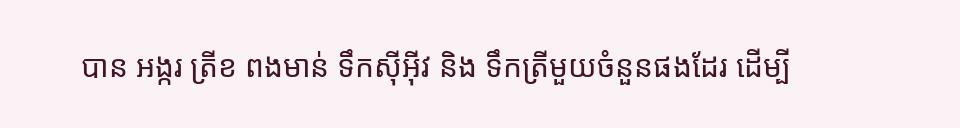បាន អង្ករ ត្រីខ ពងមាន់ ទឹកស៊ីអ៊ីវ និង ទឹកត្រីមួយចំនួនផងដែរ ដើម្បី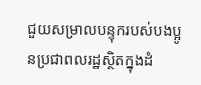ជួយសម្រាលបន្ទុករបស់បងប្អូនប្រជាពលរដ្ឋស្ថិតក្នុងដំ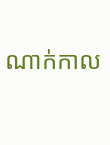ណាក់កាល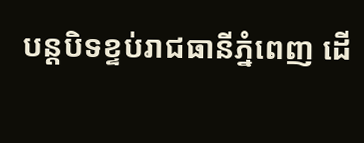បន្តបិទខ្ទប់រាជធានីភ្នំពេញ ដើ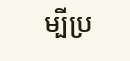ម្បីប្រ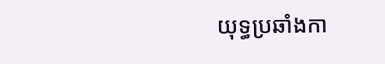យុទ្ធប្រឆាំងកា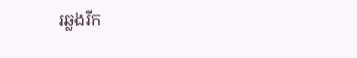រឆ្លងរីក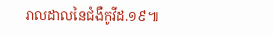រាលដាលនៃជំងឺកូវីដ.១៩៕